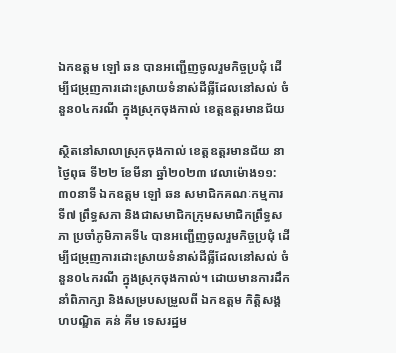ឯកឧត្តម ឡៅ ឆន បានអញ្ជើញចូលរួមកិច្ចប្រជុំ ដើម្បីជម្រុញការដោះស្រាយទំនាស់ដីធ្លីដែលនៅសល់ ចំនួន០៤ករណី ក្នុងស្រុកចុងកាល់ ខេត្តឧត្តរមានជ័យ

ស្ថិតនៅសាលាស្រុកចុងកាល់ ខេត្តឧត្តរមានជ័យ នាថ្ងៃពុធ ទី២២ ខែមីនា ឆ្នាំ២០២៣ វេលាម៉ោង១១:៣០នាទី ឯកឧត្តម ឡៅ ឆន សមាជិកគណៈកម្មការទី៧ ព្រឹទ្ធសភា និងជាសមាជិកក្រុមសមាជិកព្រឹទ្ធសភា ប្រចាំភូមិភាគទី៤ បានអញ្ជើញចូលរួមកិច្ចប្រជុំ ដើម្បីជម្រុញការដោះស្រាយទំនាស់ដីធ្លីដែលនៅសល់ ចំនួន០៤ករណី ក្នុងស្រុកចុងកាល់។ ដោយមានការដឹកនាំពិភាក្សា និងសម្របសម្រួលពី ឯកឧត្តម កិត្តិសង្គហបណ្ឌិត គន់ គីម ទេសរដ្ឋម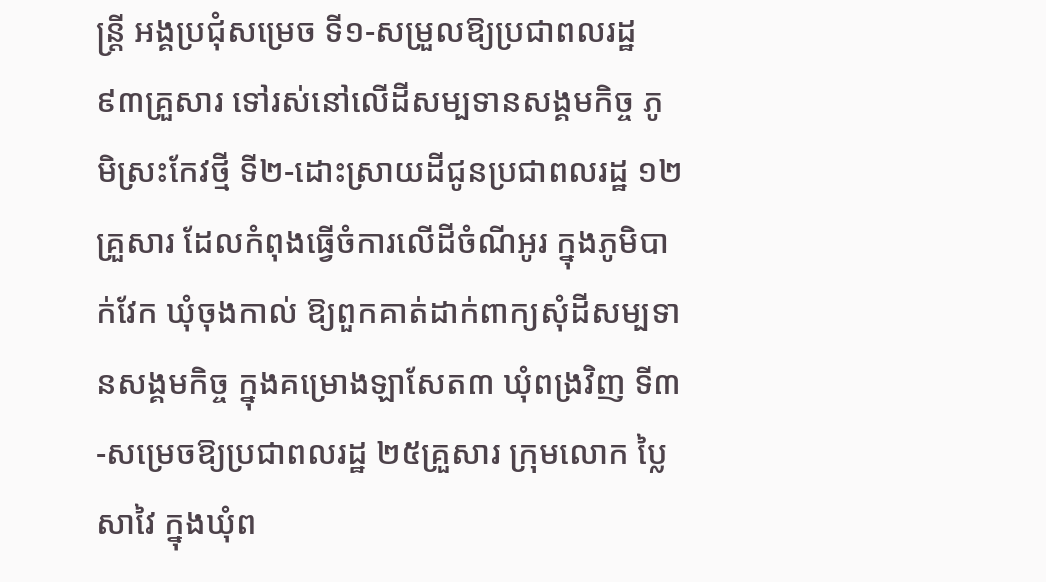ន្ត្រី អង្គប្រជុំសម្រេច ទី១-សម្រួលឱ្យប្រជាពលរដ្ឋ ៩៣គ្រួសារ ទៅរស់នៅលើដីសម្បទានសង្គមកិច្ច ភូមិស្រះកែវថ្មី ទី២-ដោះស្រាយដីជូនប្រជាពលរដ្ឋ ១២គ្រួសារ ដែលកំពុងធ្វើចំការលើដីចំណីអូរ ក្នុងភូមិបាក់វែក ឃុំចុងកាល់ ឱ្យពួកគាត់ដាក់ពាក្យសុំដីសម្បទានសង្គមកិច្ច ក្នុងគម្រោងឡាសែត៣ ឃុំពង្រវិញ ទី៣-សម្រេចឱ្យប្រជាពលរដ្ឋ ២៥គ្រួសារ ក្រុមលោក ប្លៃ សាវៃ ក្នុងឃុំព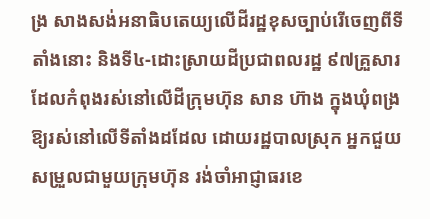ង្រ សាងសង់អនាធិបតេយ្យលើដីរដ្ឋខុសច្បាប់រើចេញពីទីតាំងនោះ និងទី៤-ដោះស្រាយដីប្រជាពលរដ្ឋ ៩៧គ្រួសារ ដែលកំពុងរស់នៅលើដីក្រុមហ៊ុន សាន ហ៊ាង ក្នុងឃុំពង្រ ឱ្យរស់នៅលើទីតាំងដដែល ដោយរដ្ឋបាលស្រុក អ្នកជួយសម្រួលជាមួយក្រុមហ៊ុន រង់ចាំអាជ្ញាធរខេ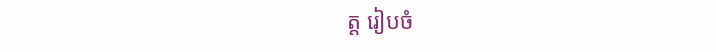ត្ត រៀបចំ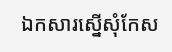ឯកសារស្នើសុំកែស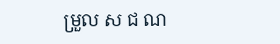ម្រួល ស ជ ណ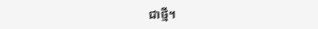ជាថ្មី។